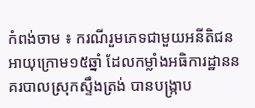កំពង់ចាម ៖ ករណីរួមភេទជាមួយអនីតិជន អាយុក្រោម១៥ឆ្នាំ ដែលកម្លាំងអធិការដ្ឋាននគរបាលស្រុកស្ទឹងត្រង់ បានបង្ក្រាប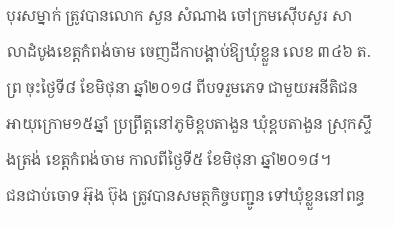បុរសម្នាក់ ត្រូវបានលោក សួន សំណាង ចៅក្រមស៊ើបសួរ សាលាដំបូងខេត្តកំពង់ចាម ចេញដីកាបង្គាប់ឱ្យឃុំខ្លួន លេខ ៣៤៦ ត.ព្រ ចុះថ្ងៃទី៨ ខែមិថុនា ឆ្នាំ២០១៨ ពីបទរួមភេទ ជាមួយអនីតិជន អាយុក្រោម១៥ឆ្នាំ ប្រព្រឹត្តនៅភូមិខ្ពបតាងួន ឃុំខ្ពបតាងួន ស្រុកស្ទឹងត្រង់ ខេត្តកំពង់ចាម កាលពីថ្ងៃទី៥ ខែមិថុនា ឆ្នាំ២០១៨។
ជនជាប់ចោទ អ៊ុង ប៊ុង ត្រូវបានសមត្ថកិច្ចបញ្ជូន ទៅឃុំខ្លួននៅពន្ធ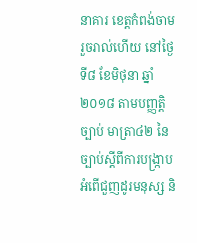នាគារ ខេត្តកំពង់ចាម រួចរាល់ហើយ នៅថ្ងៃទី៨ ខែមិថុនា ឆ្នាំ២០១៨ តាមបញ្ញត្តិច្បាប់ មាត្រា៤២ នៃច្បាប់ស្តីពីការបង្ក្រាបអំពើជួញដូរមនុស្ស និ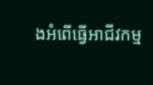ងអំពើធ្វើអាជីវកម្ម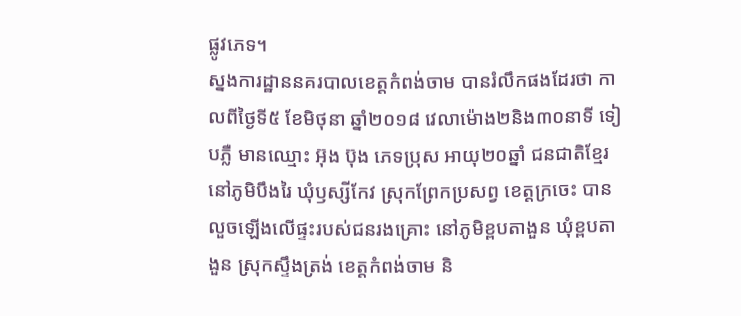ផ្លូវភេទ។
ស្នងការដ្ឋាននគរបាលខេត្តកំពង់ចាម បានរំលឹកផងដែរថា កាលពីថ្ងៃទី៥ ខែមិថុនា ឆ្នាំ២០១៨ វេលាម៉ោង២និង៣០នាទី ទៀបភ្លឺ មានឈ្មោះ អ៊ុង ប៊ុង ភេទប្រុស អាយុ២០ឆ្នាំ ជនជាតិខ្មែរ នៅភូមិបឹងរៃ ឃុំឫស្សីកែវ ស្រុកព្រែកប្រសព្វ ខេត្តក្រចេះ បានលួចឡើងលើផ្ទះរបស់ជនរងគ្រោះ នៅភូមិខ្ពបតាងួន ឃុំខ្ពបតាងួន ស្រុកស្ទឹងត្រង់ ខេត្តកំពង់ចាម និ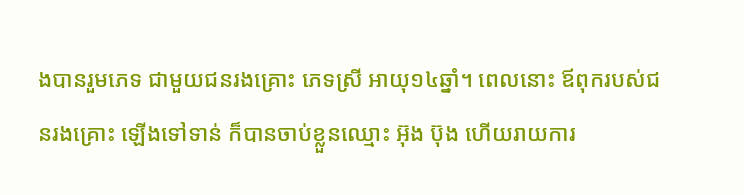ងបានរួមភេទ ជាមួយជនរងគ្រោះ ភេទស្រី អាយុ១៤ឆ្នាំ។ ពេលនោះ ឪពុករបស់ជនរងគ្រោះ ឡើងទៅទាន់ ក៏បានចាប់ខ្លួនឈ្មោះ អ៊ុង ប៊ុង ហើយរាយការ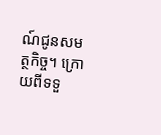ណ៍ជូនសមត្ថកិច្ច។ ក្រោយពីទទួ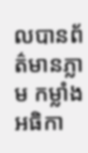លបានព័ត៌មានភ្លាម កម្លាំងអធិកា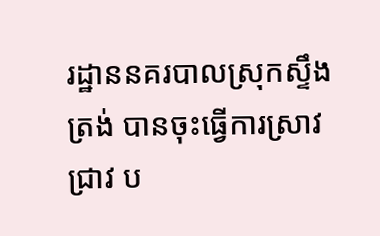រដ្ឋាននគរបាលស្រុកស្ទឹងត្រង់ បានចុះធ្វើការស្រាវជ្រាវ ប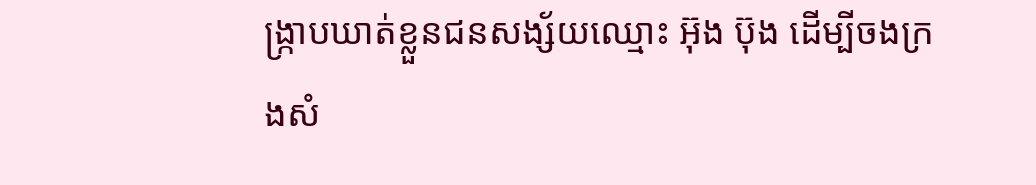ង្ក្រាបឃាត់ខ្លួនជនសង្ស័យឈ្មោះ អ៊ុង ប៊ុង ដើម្បីចងក្រងសំ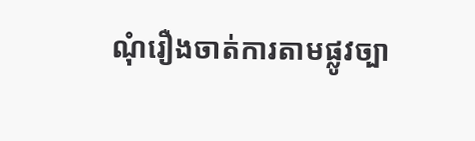ណុំរឿងចាត់ការតាមផ្លូវច្បា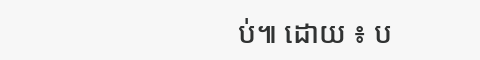ប់៕ ដោយ ៖ ប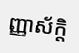ញ្ញាស័ក្តិ